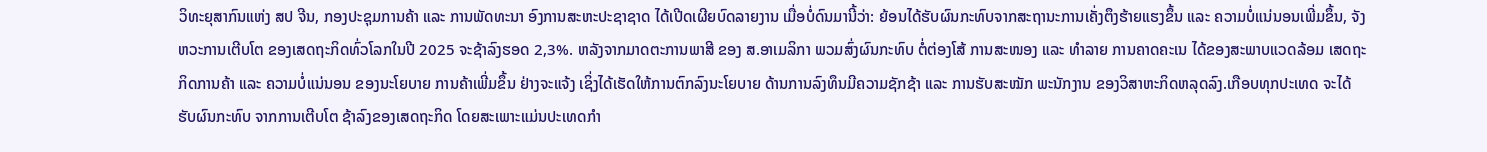ວິທະຍຸສາກົນແຫ່ງ ສປ ຈີນ, ກອງປະຊຸມການຄ້າ ແລະ ການພັດທະນາ ອົງການສະຫະປະຊາຊາດ ໄດ້ເປີດເຜີຍບົດລາຍງານ ເມື່ອບໍ່ດົນມານີ້ວ່າ: ຍ້ອນໄດ້ຮັບຜົນກະທົບຈາກສະຖານະການເຄັ່ງຕຶງຮ້າຍແຮງຂຶ້ນ ແລະ ຄວາມບໍ່ແນ່ນອນເພີ່ມຂຶ້ນ, ຈັງຫວະການເຕີບໂຕ ຂອງເສດຖະກິດທົ່ວໂລກໃນປີ 2025 ຈະຊ້າລົງຮອດ 2,3%. ຫລັງຈາກມາດຕະການພາສີ ຂອງ ສ.ອາເມລິກາ ພວມສົ່ງຜົນກະທົບ ຕໍ່ຕ່ອງໂສ້ ການສະໜອງ ແລະ ທຳລາຍ ການຄາດຄະເນ ໄດ້ຂອງສະພາບແວດລ້ອມ ເສດຖະກິດການຄ້າ ແລະ ຄວາມບໍ່ແນ່ນອນ ຂອງນະໂຍບາຍ ການຄ້າເພີ່ມຂຶ້ນ ຢ່າງຈະແຈ້ງ ເຊິ່ງໄດ້ເຮັດໃຫ້ການຕົກລົງນະໂຍບາຍ ດ້ານການລົງທຶນມີຄວາມຊັກຊ້າ ແລະ ການຮັບສະໝັກ ພະນັກງານ ຂອງວິສາຫະກິດຫລຸດລົງ.ເກືອບທຸກປະເທດ ຈະໄດ້ຮັບຜົນກະທົບ ຈາກການເຕີບໂຕ ຊ້າລົງຂອງເສດຖະກິດ ໂດຍສະເພາະແມ່ນປະເທດກຳ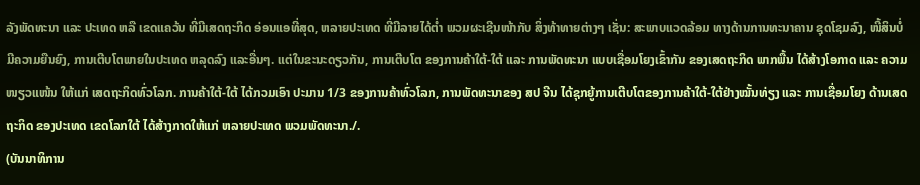ລັງພັດທະນາ ແລະ ປະເທດ ຫລື ເຂດແຄວ້ນ ທີ່ມີເສດຖະກິດ ອ່ອນແອທີ່ສຸດ, ຫລາຍປະເທດ ທີ່ມີລາຍໄດ້ຕ່ຳ ພວມຜະເຊີນໜ້າກັບ ສິ່ງທ້າທາຍຕ່າງໆ ເຊັ່ນ: ສະພາບແວດລ້ອມ ທາງດ້ານການທະນາຄານ ຊຸດໂຊມລົງ, ໜີ້ສິນບໍ່ມີຄວາມຍືນຍົງ, ການເຕີບໂຕພາຍໃນປະເທດ ຫລຸດລົງ ແລະອື່ນໆ. ແຕ່ໃນຂະນະດຽວກັນ, ການເຕີບໂຕ ຂອງການຄ້າໃຕ້-ໃຕ້ ແລະ ການພັດທະນາ ແບບເຊື່ອມໂຍງເຂົ້າກັນ ຂອງເສດຖະກິດ ພາກພື້ນ ໄດ້ສ້າງໂອກາດ ແລະ ຄວາມໜຽວແໜ້ນ ໃຫ້ແກ່ ເສດຖະກິດທົ່ວໂລກ. ການຄ້າໃຕ້-ໃຕ້ ໄດ້ກວມເອົາ ປະມານ 1/3 ຂອງການຄ້າທົ່ວໂລກ, ການພັດທະນາຂອງ ສປ ຈີນ ໄດ້ຊຸກຍູ້ການເຕີບໂຕຂອງການຄ້າໃຕ້-ໃຕ້ຢ່າງໝັ້ນທ່ຽງ ແລະ ການເຊື່ອມໂຍງ ດ້ານເສດຖະກິດ ຂອງປະເທດ ເຂດໂລກໃຕ້ ໄດ້ສ້າງກາດໃຫ້ແກ່ ຫລາຍປະເທດ ພວມພັດທະນາ./.
(ບັນນາທິການ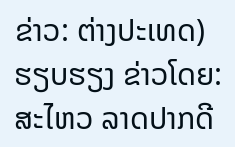ຂ່າວ: ຕ່າງປະເທດ)
ຮຽບຮຽງ ຂ່າວໂດຍ: ສະໄຫວ ລາດປາກດີ